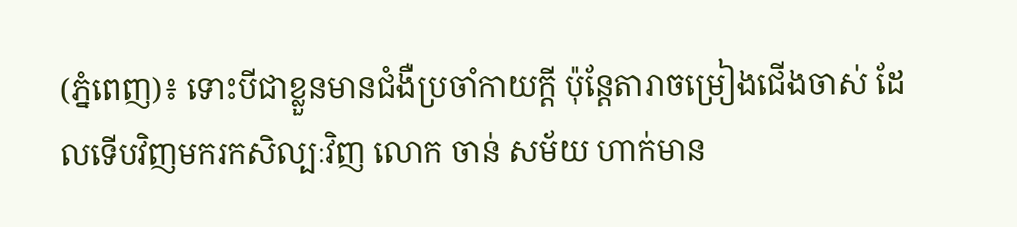(ភ្នំពេញ)៖ ទោះបីជាខ្លួនមានជំងឺប្រចាំកាយក្តី ប៉ុន្តែតារាចម្រៀងជើងចាស់ ដែលទើបវិញមករកសិល្បៈវិញ លោក ចាន់ សម័យ ហាក់មាន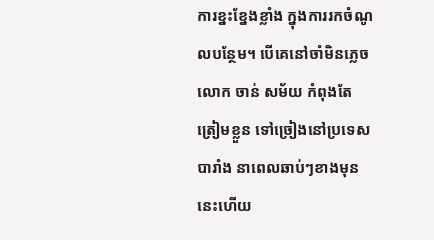ការខ្នះខ្នែងខ្លាំង ក្នុងការរកចំណូលបន្ថែម។ បើគេនៅចាំមិនភ្លេច លោក ចាន់ សម័យ កំពុងតែត្រៀមខ្លួន ទៅច្រៀងនៅប្រទេសបារាំង នាពេលឆាប់ៗខាងមុននេះហើយ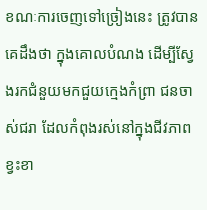ខណៈការចេញទៅច្រៀងនេះ ត្រូវបានគេដឹងថា ក្នុងគោលបំណង ដើម្បីស្វែងរកជំនួយមកជួយក្មេងកំព្រា ជនចាស់ជរា ដែលកំពុងរស់នៅក្នុងជីវភាពខ្វះខា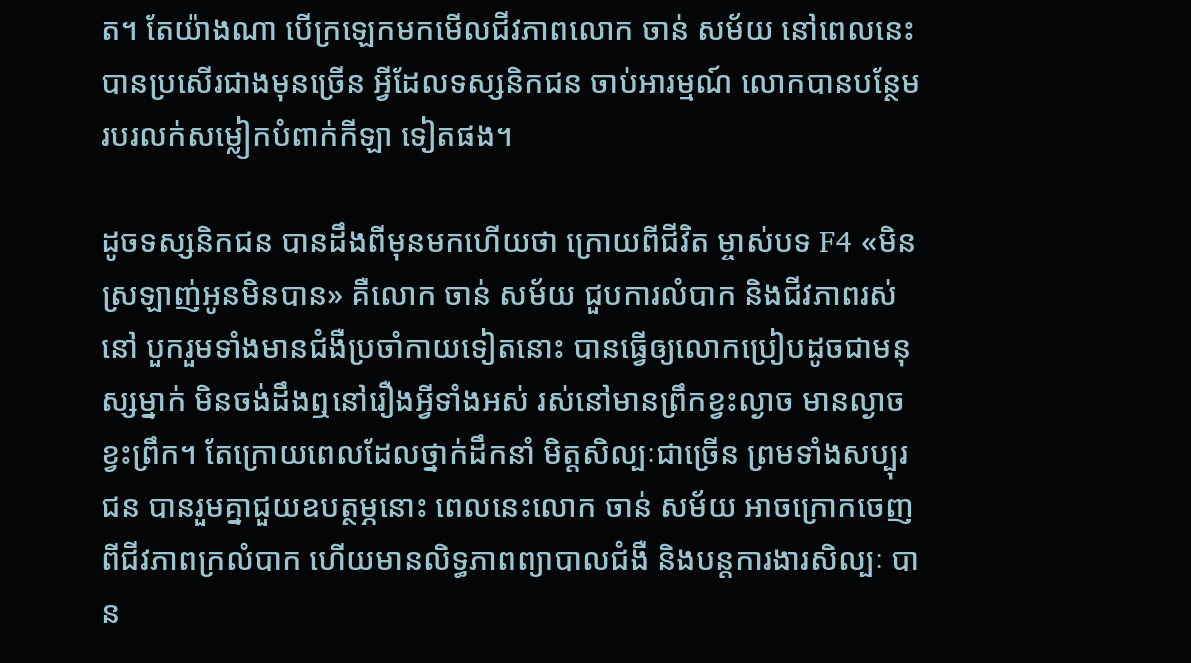ត។ តែយ៉ាងណា បើក្រឡេកមកមើលជីវភាពលោក ចាន់ សម័យ នៅពេលនេះ បានប្រសើរជាងមុនច្រើន អ្វីដែលទស្សនិកជន ចាប់អារម្មណ៍ លោកបានបន្ថែមរបរលក់សម្លៀកបំពាក់កីឡា ទៀតផង។

ដូចទស្សនិកជន បានដឹងពីមុនមកហើយថា ក្រោយពីជីវិត ម្ចាស់បទ F4 «មិនស្រឡាញ់អូនមិនបាន» គឺលោក ចាន់ សម័យ ជួបការលំបាក និងជីវភាពរស់នៅ បួករួមទាំងមានជំងឺប្រចាំកាយទៀតនោះ បានធ្វើឲ្យលោកប្រៀបដូចជាមនុស្សម្នាក់ មិនចង់ដឹងឮនៅរឿងអ្វីទាំងអស់ រស់នៅមានព្រឹកខ្វះល្ងាច មានល្ងាចខ្វះព្រឹក។ តែក្រោយពេលដែលថ្នាក់ដឹកនាំ មិត្តសិល្បៈជាច្រើន ព្រមទាំងសប្បុរជន បានរួមគ្នាជួយឧបត្ថម្ភនោះ ពេលនេះលោក ចាន់ សម័យ អាចក្រោកចេញពីជីវភាពក្រលំបាក ហើយមានលិទ្ធភាពព្យាបាលជំងឺ និងបន្តការងារសិល្បៈ បាន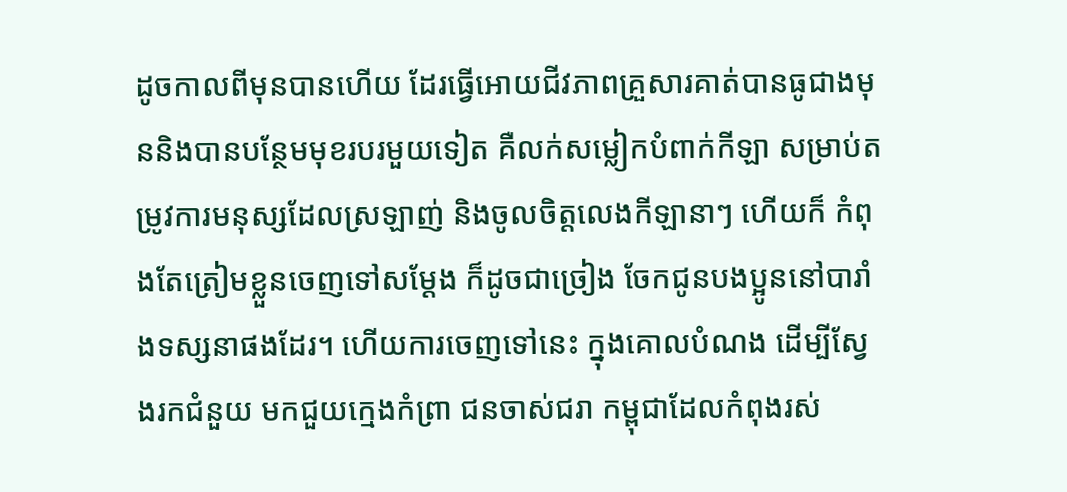ដូចកាលពីមុនបានហើយ ដែរធ្វើអោយជីវភាពគ្រួសារគាត់បានធូជាងមុននិងបានបន្ថែមមុខរបរមួយទៀត គឺលក់សម្លៀកបំពាក់កីឡា សម្រាប់តម្រូវការមនុស្សដែលស្រឡាញ់ និងចូលចិត្តលេងកីឡានាៗ ហើយក៏ កំពុងតែត្រៀមខ្លួនចេញទៅសម្តែង ក៏ដូចជាច្រៀង ចែកជូនបងប្អូននៅបារាំងទស្សនាផងដែរ។ ហើយការចេញទៅនេះ ក្នុងគោលបំណង ដើម្បីស្វែងរកជំនួយ មកជួយក្មេងកំព្រា ជនចាស់ជរា កម្ពុជាដែលកំពុងរស់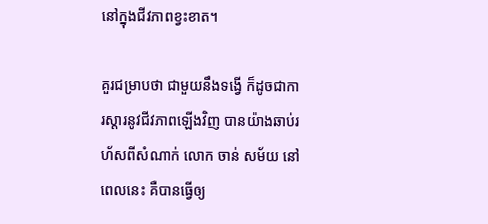នៅក្នុងជីវភាពខ្វះខាត។

គួរជម្រាបថា ជាមួយនឹងទង្វើ ក៏ដូចជាការស្តារនូវជីវភាពឡើងវិញ បានយ៉ាងឆាប់រហ័សពីសំណាក់ លោក ចាន់ សម័យ នៅពេលនេះ គឺបានធ្វើឲ្យ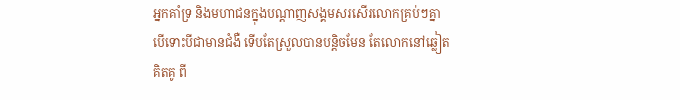អ្នកគាំទ្រ និងមហាជនក្នុងបណ្តាញសង្គមសរសើរលោកគ្រប់ៗគ្នា បើទោះបីជាមានជំងឺ ទើបតែស្រួលបានបន្តិចមែន តែលោកនៅឆ្លៀតគិតគូ ពី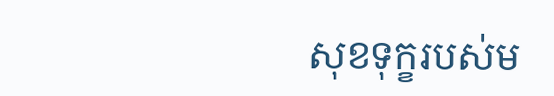សុខទុក្ខរបស់ម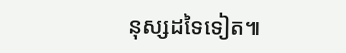នុស្សដទៃទៀត៕